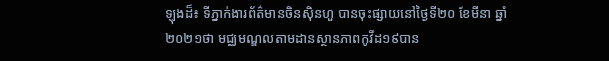ឡុងដ៏៖ ទីភ្នាក់ងារព័ត៌មានចិនស៊ិនហួ បានចុះផ្សាយនៅថ្ងៃទី២០ ខែមីនា ឆ្នាំ២០២១ថា មជ្ឈមណ្ឌលតាមដានស្ថានភាពកូវីដ១៩បាន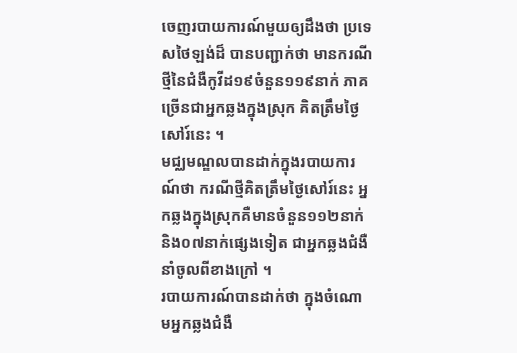ចេញរបាយការណ៍មួយឲ្យដឹងថា ប្រទេសថៃឡង់ដ៏ បានបញ្ជាក់ថា មានករណីថ្មីនៃជំងឺកូវីដ១៩ចំនួន១១៩នាក់ ភាគច្រើនជាអ្នកឆ្លងក្នុងស្រុក គិតត្រឹមថ្ងៃសៅរ៍នេះ ។
មជ្ឈមណ្ឌលបានដាក់ក្នុងរបាយការណ៍ថា ករណីថ្មីគិតត្រឹមថ្ងៃសៅរ៍នេះ អ្នកឆ្លងក្នុងស្រុកគឺមានចំនួន១១២នាក់ និង០៧នាក់ផ្សេងទៀត ជាអ្នកឆ្លងជំងឺនាំចូលពីខាងក្រៅ ។
របាយការណ៍បានដាក់ថា ក្នុងចំណោមអ្នកឆ្លងជំងឺ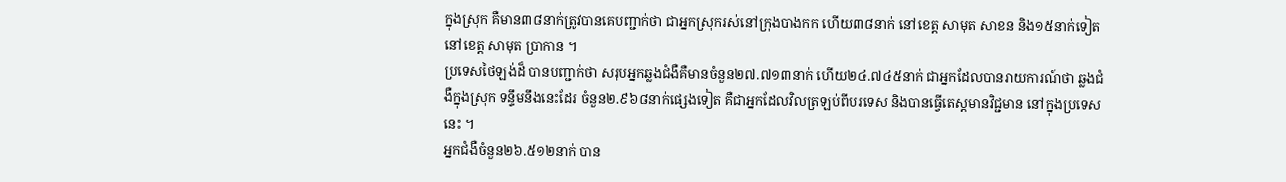ក្នុងស្រុក គឺមាន៣៨នាក់ត្រូវបានគេបញ្ជាក់ថា ជាអ្នកស្រុករស់នៅក្រុងបាងកក ហើយ៣៨នាក់ នៅខេត្ត សាមុត សាខន និង១៥នាក់ទៀតនៅខេត្ត សាមុត ប្រាកាន ។
ប្រទេសថៃឡង់ដ៏ បានបញ្ជាក់ថា សរុបអ្នកឆ្លងជំងឺគឺមានចំនួន២៧.៧១៣នាក់ ហើយ២៤.៧៤៥នាក់ ជាអ្នកដែលបានរាយការណ៍ថា ឆ្លងជំងឺក្នុងស្រុក ទន្ទឹមនឹងនេះដែរ ចំនួន២.៩៦៨នាក់ផ្សេងទៀត គឺជាអ្នកដែលវិលត្រឡប់ពីបរទេស និងបានធ្វើតេស្តមានវិជ្ជមាន នៅក្នុងប្រទេសនេះ ។
អ្នកជំងឺចំនួន២៦.៥១២នាក់ បាន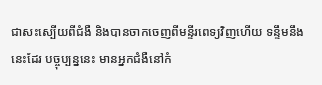ជាសះស្បើយពីជំងឺ និងបានចាកចេញពីមន្ទីរពេទ្យវិញហើយ ទន្ទឹមនឹងនេះដែរ បច្ចុប្បន្ននេះ មានអ្នកជំងឺនៅកំ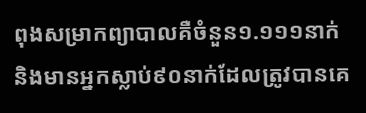ពុងសម្រាកព្យាបាលគឺចំនួន១.១១១នាក់ និងមានអ្នកស្លាប់៩០នាក់ដែលត្រូវបានគេ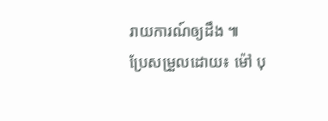រាយការណ៍ឲ្យដឹង ៕
ប្រែសម្រួលដោយ៖ ម៉ៅ បុ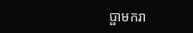ប្ផាមករា